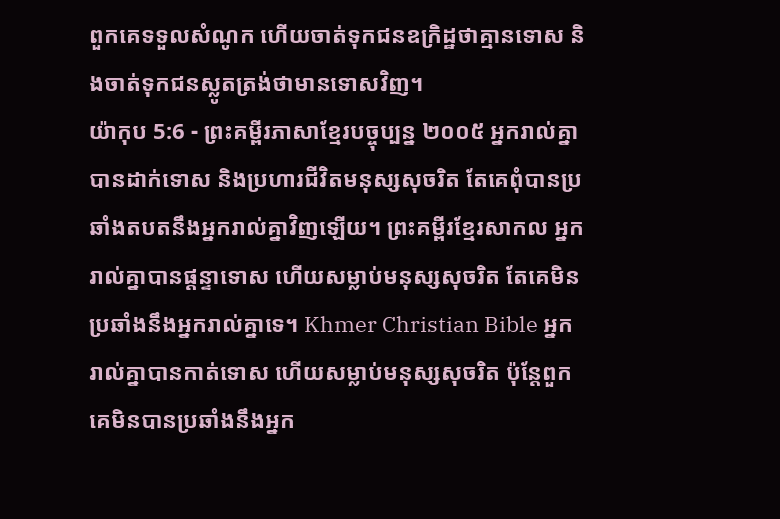ពួកគេទទួលសំណូក ហើយចាត់ទុកជនឧក្រិដ្ឋថាគ្មានទោស និងចាត់ទុកជនស្លូតត្រង់ថាមានទោសវិញ។
យ៉ាកុប 5:6 - ព្រះគម្ពីរភាសាខ្មែរបច្ចុប្បន្ន ២០០៥ អ្នករាល់គ្នាបានដាក់ទោស និងប្រហារជីវិតមនុស្សសុចរិត តែគេពុំបានប្រឆាំងតបតនឹងអ្នករាល់គ្នាវិញឡើយ។ ព្រះគម្ពីរខ្មែរសាកល អ្នករាល់គ្នាបានផ្ដន្ទាទោស ហើយសម្លាប់មនុស្សសុចរិត តែគេមិនប្រឆាំងនឹងអ្នករាល់គ្នាទេ។ Khmer Christian Bible អ្នករាល់គ្នាបានកាត់ទោស ហើយសម្លាប់មនុស្សសុចរិត ប៉ុន្ដែពួកគេមិនបានប្រឆាំងនឹងអ្នក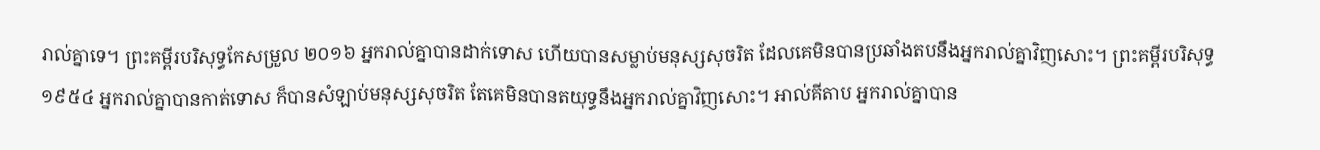រាល់គ្នាទេ។ ព្រះគម្ពីរបរិសុទ្ធកែសម្រួល ២០១៦ អ្នករាល់គ្នាបានដាក់ទោស ហើយបានសម្លាប់មនុស្សសុចរិត ដែលគេមិនបានប្រឆាំងតបនឹងអ្នករាល់គ្នាវិញសោះ។ ព្រះគម្ពីរបរិសុទ្ធ ១៩៥៤ អ្នករាល់គ្នាបានកាត់ទោស ក៏បានសំឡាប់មនុស្សសុចរិត តែគេមិនបានតយុទ្ធនឹងអ្នករាល់គ្នាវិញសោះ។ អាល់គីតាប អ្នករាល់គ្នាបាន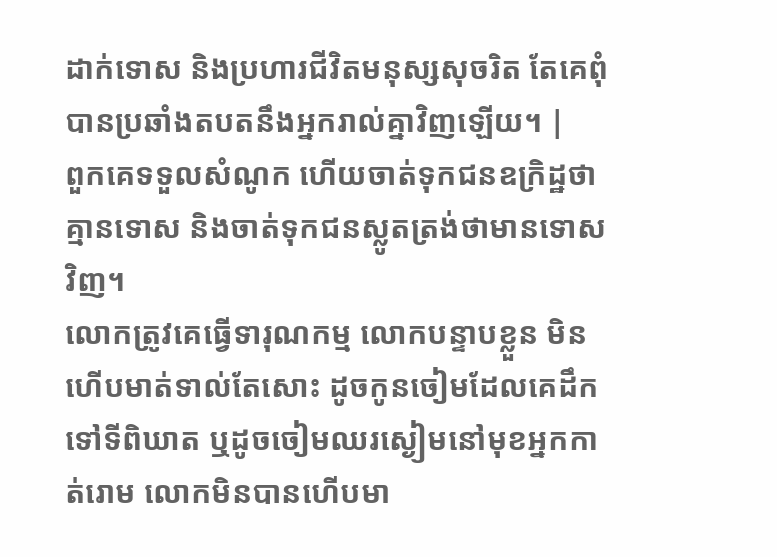ដាក់ទោស និងប្រហារជីវិតមនុស្សសុចរិត តែគេពុំបានប្រឆាំងតបតនឹងអ្នករាល់គ្នាវិញឡើយ។ |
ពួកគេទទួលសំណូក ហើយចាត់ទុកជនឧក្រិដ្ឋថាគ្មានទោស និងចាត់ទុកជនស្លូតត្រង់ថាមានទោសវិញ។
លោកត្រូវគេធ្វើទារុណកម្ម លោកបន្ទាបខ្លួន មិនហើបមាត់ទាល់តែសោះ ដូចកូនចៀមដែលគេដឹកទៅទីពិឃាត ឬដូចចៀមឈរស្ងៀមនៅមុខអ្នកកាត់រោម លោកមិនបានហើបមា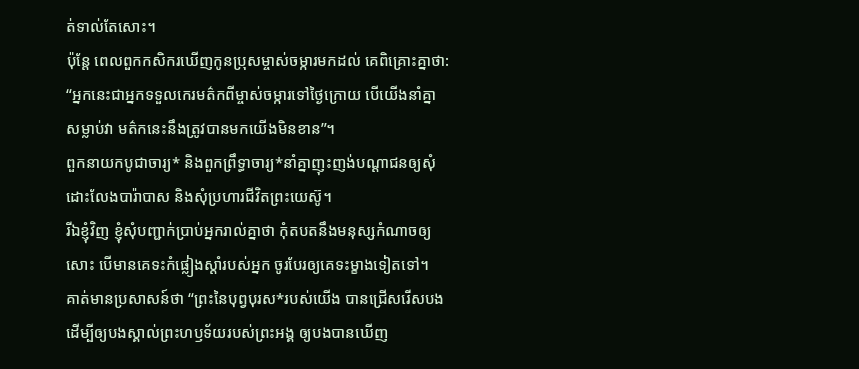ត់ទាល់តែសោះ។
ប៉ុន្តែ ពេលពួកកសិករឃើញកូនប្រុសម្ចាស់ចម្ការមកដល់ គេពិគ្រោះគ្នាថា: “អ្នកនេះជាអ្នកទទួលកេរមត៌កពីម្ចាស់ចម្ការទៅថ្ងៃក្រោយ បើយើងនាំគ្នាសម្លាប់វា មត៌កនេះនឹងត្រូវបានមកយើងមិនខាន”។
ពួកនាយកបូជាចារ្យ* និងពួកព្រឹទ្ធាចារ្យ*នាំគ្នាញុះញង់បណ្ដាជនឲ្យសុំដោះលែងបារ៉ាបាស និងសុំប្រហារជីវិតព្រះយេស៊ូ។
រីឯខ្ញុំវិញ ខ្ញុំសុំបញ្ជាក់ប្រាប់អ្នករាល់គ្នាថា កុំតបតនឹងមនុស្សកំណាចឲ្យសោះ បើមានគេទះកំផ្លៀងស្ដាំរបស់អ្នក ចូរបែរឲ្យគេទះម្ខាងទៀតទៅ។
គាត់មានប្រសាសន៍ថា “ព្រះនៃបុព្វបុរស*របស់យើង បានជ្រើសរើសបង ដើម្បីឲ្យបងស្គាល់ព្រះហឫទ័យរបស់ព្រះអង្គ ឲ្យបងបានឃើញ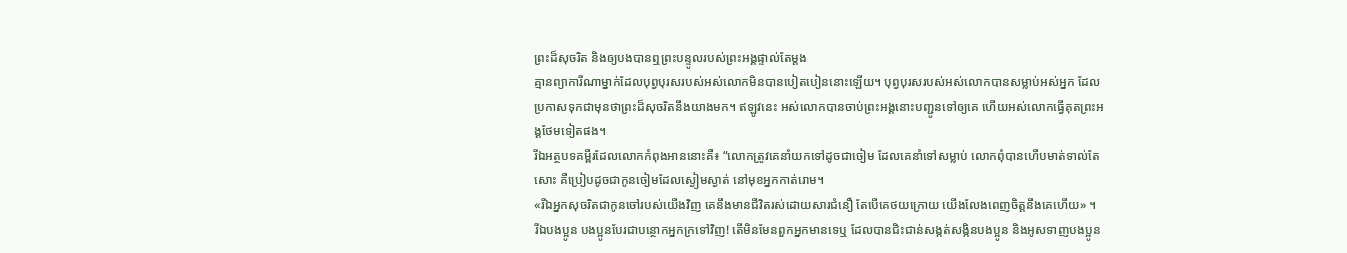ព្រះដ៏សុចរិត និងឲ្យបងបានឮព្រះបន្ទូលរបស់ព្រះអង្គផ្ទាល់តែម្ដង
គ្មានព្យាការីណាម្នាក់ដែលបុព្វបុរសរបស់អស់លោកមិនបានបៀតបៀននោះឡើយ។ បុព្វបុរសរបស់អស់លោកបានសម្លាប់អស់អ្នក ដែលប្រកាសទុកជាមុនថាព្រះដ៏សុចរិតនឹងយាងមក។ ឥឡូវនេះ អស់លោកបានចាប់ព្រះអង្គនោះបញ្ជូនទៅឲ្យគេ ហើយអស់លោកធ្វើគុតព្រះអង្គថែមទៀតផង។
រីឯអត្ថបទគម្ពីរដែលលោកកំពុងអាននោះគឺ៖ “លោកត្រូវគេនាំយកទៅដូចជាចៀម ដែលគេនាំទៅសម្លាប់ លោកពុំបានហើបមាត់ទាល់តែសោះ គឺប្រៀបដូចជាកូនចៀមដែលស្ងៀមស្ងាត់ នៅមុខអ្នកកាត់រោម។
«រីឯអ្នកសុចរិតជាកូនចៅរបស់យើងវិញ គេនឹងមានជីវិតរស់ដោយសារជំនឿ តែបើគេថយក្រោយ យើងលែងពេញចិត្តនឹងគេហើយ» ។
រីឯបងប្អូន បងប្អូនបែរជាបន្ថោកអ្នកក្រទៅវិញ! តើមិនមែនពួកអ្នកមានទេឬ ដែលបានជិះជាន់សង្កត់សង្កិនបងប្អូន និងអូសទាញបងប្អូន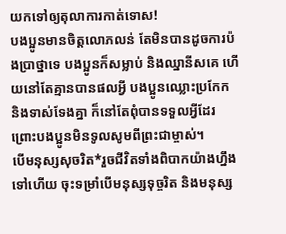យកទៅឲ្យតុលាការកាត់ទោស!
បងប្អូនមានចិត្តលោភលន់ តែមិនបានដូចការប៉ងប្រាថ្នាទេ បងប្អូនក៏សម្លាប់ និងឈ្នានីសគេ ហើយនៅតែគ្មានបានផលអ្វី បងប្អូនឈ្លោះប្រកែក និងទាស់ទែងគ្នា ក៏នៅតែពុំបានទទួលអ្វីដែរ ព្រោះបងប្អូនមិនទូលសូមពីព្រះជាម្ចាស់។
បើមនុស្សសុចរិត*រួចជីវិតទាំងពិបាកយ៉ាងហ្នឹងទៅហើយ ចុះទម្រាំបើមនុស្សទុច្ចរិត និងមនុស្ស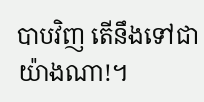បាបវិញ តើនឹងទៅជាយ៉ាងណា!។